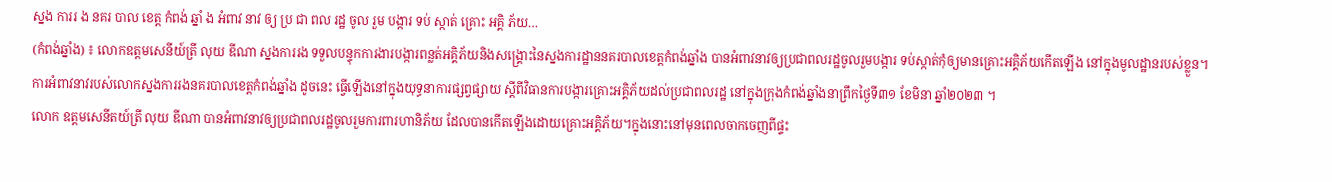ស្នង ការរ ង នគរ បាល ខេត្ត កំពង់ ឆ្នាំ ង អំពាវ នាវ ឲ្យ ប្រ ជា ពល រដ្ឋ ចូល រួម បង្ការ ទប់ ស្កាត់ គ្រោះ អគ្គិ ភ័យ…
(កំពង់ឆ្នាំង) ៖ លោកឧត្តមសេនីយ៍ត្រី លុយ ឌីណា ស្នងការរង ទទួលបន្ទុកការងារបង្ការពន្លត់អគ្គិភ័យនិងសង្គ្រោះនៃស្នងការដ្ឋាននគរបាលខេត្តកំពង់ឆ្នាំង បានអំពាវនាវឲ្យប្រជាពលរដ្ឋចូលរួមបង្ការ ទប់ស្កាត់កុំឲ្យមានគ្រោះអគ្គិភ័យកើតឡើង នៅក្នុងមូលដ្ឋានរបស់ខ្លួន។
ការអំពាវនាវរបស់លោកស្នងការរងនគរបាលខេត្តកំពង់ឆ្នាំង ដូចនេះ ធ្វើឡើងនៅក្នុងយុទ្ធនាការផ្សព្វផ្សាយ ស្តីពីវិធានការបង្ការគ្រោះអគ្គិភ័យដល់ប្រជាពលរដ្ឋ នៅក្នុងក្រុងកំពង់ឆ្នាំងនាព្រឹកថ្ងៃទី៣១ ខែមិនា ឆ្នាំ២០២៣ ។
លោក ឧត្តមសេនីតយ៍ត្រី លុយ ឌីណា បានអំពាវនាវឲ្យប្រជាពលរដ្ឋចូលរួមការពារហានិភ័យ ដែលបានកើតឡើងដោយគ្រោះអគ្គិភ័យ។ក្នុងនោះនៅមុនពេលចាកចេញពីផ្ទះ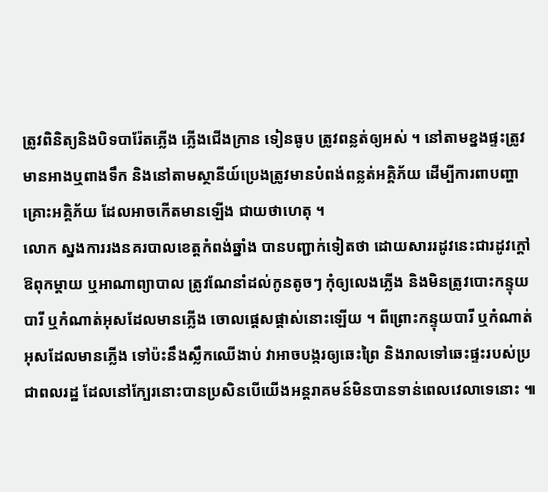ត្រូវពិនិត្យនិងបិទបារ៉ែតភ្លើង ភ្លើងជើងក្រាន ទៀនធូប ត្រូវពន្លត់ឲ្យអស់ ។ នៅតាមខ្នងផ្ទះត្រូវមានអាងឬពាងទឹក និងនៅតាមស្ថានីយ៍ប្រេងត្រូវមានបំពង់ពន្លត់អគ្គិភ័យ ដើម្បីការពាបញ្ហាគ្រោះអគ្គិភ័យ ដែលអាចកើតមានឡើង ជាយថាហេតុ ។
លោក ស្នងការរងនគរបាលខេត្តកំពង់ឆ្នាំង បានបញ្ជាក់ទៀតថា ដោយសាររដូវនេះជារដូវក្តៅ ឱពុកម្តាយ ឬអាណាព្យាបាល ត្រូវណែនាំដល់កូនតូចៗ កុំឲ្យលេងភ្លើង និងមិនត្រូវបោះកន្ទុយបារី ឬកំណាត់អុសដែលមានភ្លើង ចោលផ្តេសផ្តាស់នោះឡើយ ។ ពីព្រោះកន្ទុយបារី ឬកំណាត់អុសដែលមានភ្លើង ទៅប៉ះនឹងស្លឹកឈើងាប់ វាអាចបង្ករឲ្យឆេះព្រៃ និងរាលទៅឆេះផ្ទះរបស់ប្រជាពលរដ្ឋ ដែលនៅក្បែរនោះបានប្រសិនបើយើងអន្តរាគមន៍មិនបានទាន់ពេលវេលាទេនោះ ៕